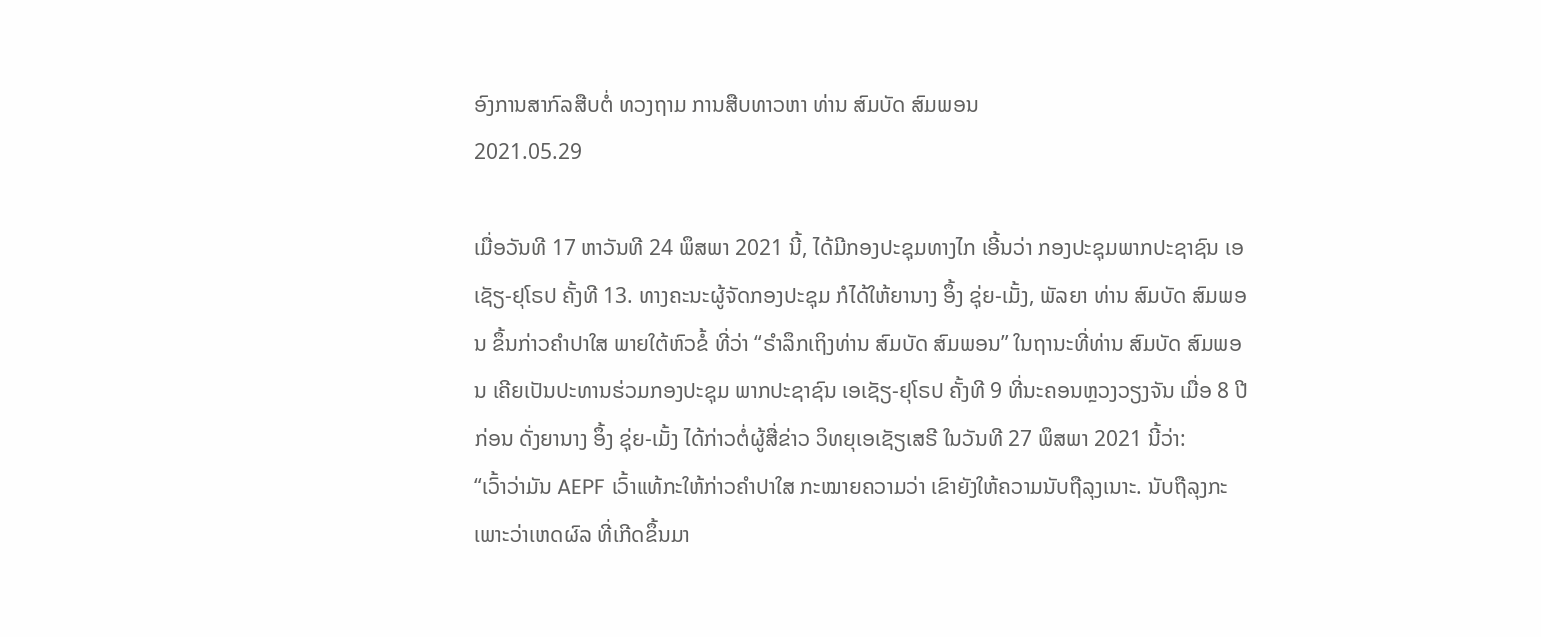ອົງການສາກົລສືບຕໍ່ ທວງຖາມ ການສືບທາວຫາ ທ່ານ ສົມບັດ ສົມພອນ
2021.05.29

ເມື່ອວັນທີ 17 ຫາວັນທີ 24 ພຶສພາ 2021 ນີ້, ໄດ້ມີກອງປະຊຸມທາງໄກ ເອີ້ນວ່າ ກອງປະຊຸມພາກປະຊາຊົນ ເອເຊັຽ-ຢຸໂຣປ ຄັ້ງທີ 13. ທາງຄະນະຜູ້ຈັດກອງປະຊຸມ ກໍໄດ້ໃຫ້ຍານາງ ອຶ້ງ ຊຸ່ຍ-ເມັ້ງ, ພັລຍາ ທ່ານ ສົມບັດ ສົມພອນ ຂຶ້ນກ່າວຄຳປາໃສ ພາຍໃຕ້ຫົວຂໍ້ ທີ່ວ່າ “ຣຳລຶກເຖິງທ່ານ ສົມບັດ ສົມພອນ” ໃນຖານະທີ່ທ່ານ ສົມບັດ ສົມພອນ ເຄີຍເປັນປະທານຮ່ວມກອງປະຊຸມ ພາກປະຊາຊົນ ເອເຊັຽ-ຢຸໂຣປ ຄັ້ງທີ 9 ທີ່ນະຄອນຫຼວງວຽງຈັນ ເມື່ອ 8 ປີກ່ອນ ດັ່ງຍານາງ ອຶ້ງ ຊຸ່ຍ-ເມັ້ງ ໄດ້ກ່າວຕໍ່ຜູ້ສື່ຂ່າວ ວິທຍຸເອເຊັຽເສຣີ ໃນວັນທີ 27 ພຶສພາ 2021 ນີ້ວ່າ:
“ເວົ້າວ່າມັນ AEPF ເວົ້າແທ້ກະໃຫ້ກ່າວຄຳປາໃສ ກະໝາຍຄວາມວ່າ ເຂົາຍັງໃຫ້ຄວາມນັບຖືລຸງເນາະ. ນັບຖືລຸງກະເພາະວ່າເຫດຜົລ ທີ່ເກີດຂຶ້ນມາ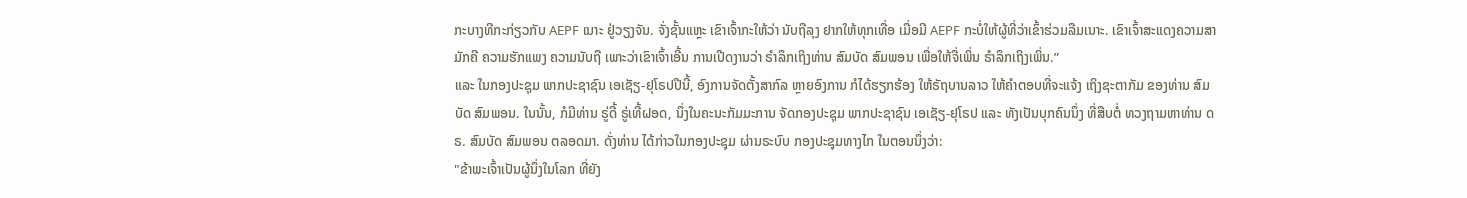ກະບາງທີກະກ່ຽວກັບ AEPF ເນາະ ຢູ່ວຽງຈັນ. ຈັ່ງຊັ້ນແຫຼະ ເຂົາເຈົ້າກະໃຫ້ວ່າ ນັບຖືລຸງ ຢາກໃຫ້ທຸກເທື່ອ ເມື່ອມີ AEPF ກະບໍ່ໃຫ້ຜູ້ທີ່ວ່າເຂົ້າຮ່ວມລືມເນາະ. ເຂົາເຈົ້າສະແດງຄວາມສາມັກຄີ ຄວາມຮັກແພງ ຄວາມນັບຖື ເພາະວ່າເຂົາເຈົ້າເອີ້ນ ການເປີດງານວ່າ ຣຳລຶກເຖິງທ່ານ ສົມບັດ ສົມພອນ ເພື່ອໃຫ້ຈື່ເພິ່ນ ຣຳລຶກເຖິງເພິ່ນ.”
ແລະ ໃນກອງປະຊຸມ ພາກປະຊາຊົນ ເອເຊັຽ-ຢຸໂຣປປີນີ້, ອົງການຈັດຕັ້ງສາກົລ ຫຼາຍອົງການ ກໍໄດ້ຮຽກຮ້ອງ ໃຫ້ຣັຖບານລາວ ໃຫ້ຄຳຕອບທີ່ຈະແຈ້ງ ເຖິງຊະຕາກັມ ຂອງທ່ານ ສົມບັດ ສົມພອນ. ໃນນັ້ນ, ກໍມີທ່ານ ຣູ່ດີ້ ຣູ່ເທີ້ຝອດ, ນຶ່ງໃນຄະນະກັມມະການ ຈັດກອງປະຊຸມ ພາກປະຊາຊົນ ເອເຊັຽ-ຢຸໂຣປ ແລະ ທັງເປັນບຸກຄົນນຶ່ງ ທີ່ສືບຕໍ່ ທວງຖາມຫາທ່ານ ດຣ. ສົມບັດ ສົມພອນ ຕລອດມາ. ດັ່ງທ່ານ ໄດ້ກ່າວໃນກອງປະຊຸມ ຜ່ານຣະບົບ ກອງປະຊຸມທາງໄກ ໃນຕອນນຶ່ງວ່າ:
"ຂ້າພະເຈົ້າເປັນຜູ້ນຶ່ງໃນໂລກ ທີ່ຍັງ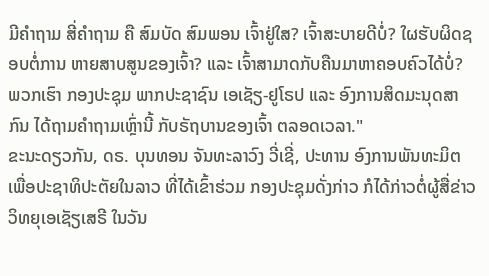ມີຄຳຖາມ ສີ່ຄຳຖາມ ຄື ສົມບັດ ສົມພອນ ເຈົ້າຢູ່ໃສ? ເຈົ້າສະບາຍດີບໍ່? ໃຜຮັບຜິດຊອບຕໍ່ການ ຫາຍສາບສູນຂອງເຈົ້າ? ແລະ ເຈົ້າສາມາດກັບຄືນມາຫາຄອບຄົວໄດ້ບໍ່? ພວກເຮົາ ກອງປະຊຸມ ພາກປະຊາຊົນ ເອເຊັຽ-ຢູໂຣປ ແລະ ອົງການສິດມະນຸດສາກົນ ໄດ້ຖາມຄຳຖາມເຫຼົ່ານີ້ ກັບຣັຖບານຂອງເຈົ້າ ຕລອດເວລາ."
ຂະນະດຽວກັນ, ດຣ. ບຸນທອນ ຈັນທະລາວົງ ວີ່ເຊີ່, ປະທານ ອົງການພັນທະມິຕ ເພື່ອປະຊາທິປະຕັຍໃນລາວ ທີ່ໄດ້ເຂົ້າຮ່ວມ ກອງປະຊຸມດັ່ງກ່າວ ກໍໄດ້ກ່າວຕໍ່ຜູ້ສື່ຂ່າວ ວິທຍຸເອເຊັຽເສຣີ ໃນວັນ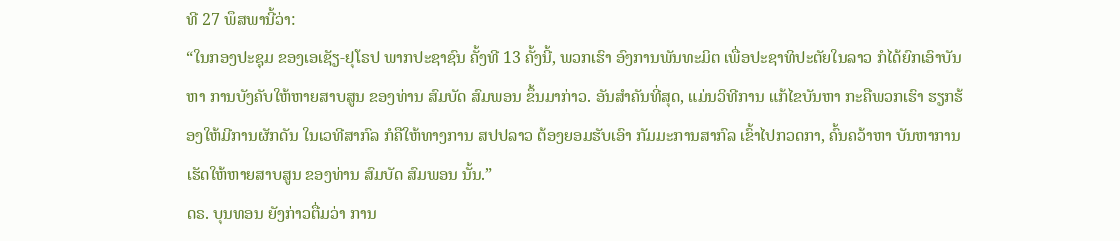ທີ 27 ພຶສພານີ້ວ່າ:
“ໃນກອງປະຊຸມ ຂອງເອເຊັຽ-ຢຸໂຣປ ພາກປະຊາຊົນ ຄັ້ງທີ 13 ຄັ້ງນີ້, ພວກເຮົາ ອົງການພັນທະມິຕ ເພື່ອປະຊາທິປະຕັຍໃນລາວ ກໍໄດ້ຍົກເອົາບັນຫາ ການບັງຄັບໃຫ້ຫາຍສາບສູນ ຂອງທ່ານ ສົມບັດ ສົມພອນ ຂຶ້ນມາກ່າວ. ອັນສຳຄັນທີ່ສຸດ, ແມ່ນວິທີການ ແກ້ໄຂບັນຫາ ກະຄືພວກເຮົາ ຮຽກຮ້ອງໃຫ້ມີການຜັກດັນ ໃນເວທີສາກົລ ກໍຄືໃຫ້ທາງການ ສປປລາວ ຕ້ອງຍອມຮັບເອົາ ກັມມະການສາກົລ ເຂົ້າໄປກວດກາ, ຄົ້ນຄວ້າຫາ ບັນຫາການເຮັດໃຫ້ຫາຍສາບສູນ ຂອງທ່ານ ສົມບັດ ສົມພອນ ນັ້ນ.”
ດຣ. ບຸນທອນ ຍັງກ່າວຕື່ມວ່າ ການ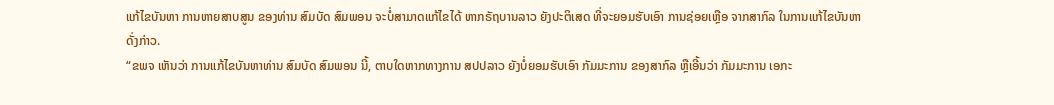ແກ້ໄຂບັນຫາ ການຫາຍສາບສູນ ຂອງທ່ານ ສົມບັດ ສົມພອນ ຈະບໍ່ສາມາດແກ້ໄຂໄດ້ ຫາກຣັຖບານລາວ ຍັງປະຕິເສດ ທີ່ຈະຍອມຮັບເອົາ ການຊ່ອຍເຫຼືອ ຈາກສາກົລ ໃນການແກ້ໄຂບັນຫາ ດັ່ງກ່າວ.
“ຂພຈ ເຫັນວ່າ ການແກ້ໄຂບັນຫາທ່ານ ສົມບັດ ສົມພອນ ນີ້, ຕາບໃດຫາກທາງການ ສປປລາວ ຍັງບໍ່ຍອມຮັບເອົາ ກັມມະການ ຂອງສາກົລ ຫຼືເອີ້ນວ່າ ກັມມະການ ເອກະ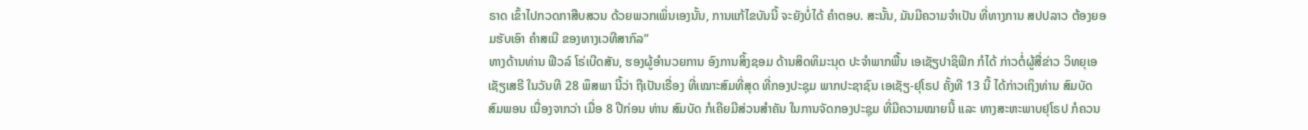ຣາດ ເຂົ້າໄປກວດກາສືບສວນ ດ້ວຍພວກເພິ່ນເອງນັ້ນ, ການແກ້ໄຂບັນນີ້ ຈະຍັງບໍ່ໄດ້ ຄຳຕອບ. ສະນັ້ນ, ມັນມີຄວາມຈຳເປັນ ທີ່ທາງການ ສປປລາວ ຕ້ອງຍອມຮັບເອົາ ຄຳສເນີ ຂອງທາງເວທີສາກົລ”
ທາງດ້ານທ່ານ ຟີວລ໌ ໂຣ່ເບີດສັນ, ຮອງຜູ້ອຳນວຍການ ອົງການສິ້ງຊອມ ດ້ານສິດທິມະນຸດ ປະຈຳພາກພື້ນ ເອເຊັຽປາຊິຟິກ ກໍໄດ້ ກ່າວຕໍ່ຜູ້ສື່ຂ່າວ ວິທຍຸເອເຊັຽເສຣີ ໃນວັນທີ 28 ພຶສພາ ນີ້ວ່າ ຖືເປັນເຣື່ອງ ທີ່ເໝາະສົມທີ່ສຸດ ທີ່ກອງປະຊຸມ ພາກປະຊາຊົນ ເອເຊັຽ-ຢຸໂຣປ ຄັ້ງທີ 13 ນີ້ ໄດ້ກ່າວເຖິງທ່ານ ສົມບັດ ສົມພອນ ເນື່ອງຈາກວ່າ ເມື່ອ 8 ປີກ່ອນ ທ່ານ ສົມບັດ ກໍເຄີຍມີສ່ວນສຳຄັນ ໃນການຈັດກອງປະຊຸມ ທີ່ມີຄວາມໝາຍນີ້ ແລະ ທາງສະຫະພາບຢຸໂຣປ ກໍຄວນ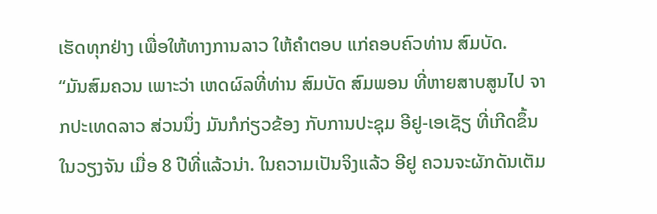ເຮັດທຸກຢ່າງ ເພື່ອໃຫ້ທາງການລາວ ໃຫ້ຄຳຕອບ ແກ່ຄອບຄົວທ່ານ ສົມບັດ.
“ມັນສົມຄວນ ເພາະວ່າ ເຫດຜົລທີ່ທ່ານ ສົມບັດ ສົມພອນ ທີ່ຫາຍສາບສູນໄປ ຈາກປະເທດລາວ ສ່ວນນຶ່ງ ມັນກໍກ່ຽວຂ້ອງ ກັບການປະຊຸມ ອີຢູ-ເອເຊັຽ ທີ່ເກີດຂຶ້ນໃນວຽງຈັນ ເມື່ອ 8 ປີທີ່ແລ້ວນ່າ. ໃນຄວາມເປັນຈິງແລ້ວ ອີຢູ ຄວນຈະຜັກດັນເຕັມ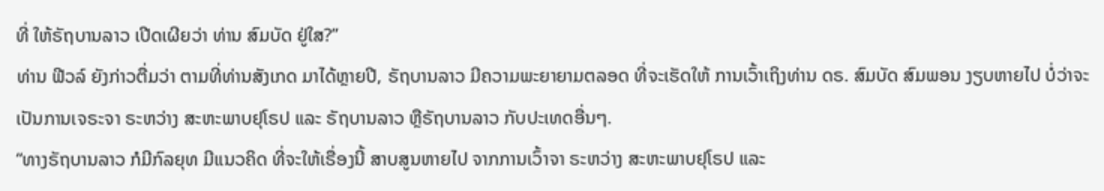ທີ່ ໃຫ້ຣັຖບານລາວ ເປີດເຜີຍວ່າ ທ່ານ ສົມບັດ ຢູ່ໃສ?”
ທ່ານ ຟີວລ໌ ຍັງກ່າວຕື່ມວ່າ ຕາມທີ່ທ່ານສັງເກດ ມາໄດ້ຫຼາຍປີ, ຣັຖບານລາວ ມີຄວາມພະຍາຍາມຕລອດ ທີ່ຈະເຮັດໃຫ້ ການເວົ້າເຖິງທ່ານ ດຣ. ສົມບັດ ສົມພອນ ງຽບຫາຍໄປ ບໍ່ວ່າຈະເປັນການເຈຣະຈາ ຣະຫວ່າງ ສະຫະພາບຢຸໂຣປ ແລະ ຣັຖບານລາວ ຫຼືຣັຖບານລາວ ກັບປະເທດອື່ນໆ.
“ທາງຣັຖບານລາວ ກໍມີກົລຍຸທ ມີແນວຄິດ ທີ່ຈະໃຫ້ເຣື່ອງນີ້ ສາບສູນຫາຍໄປ ຈາກການເວົ້າຈາ ຣະຫວ່າງ ສະຫະພາບຢຸໂຣປ ແລະ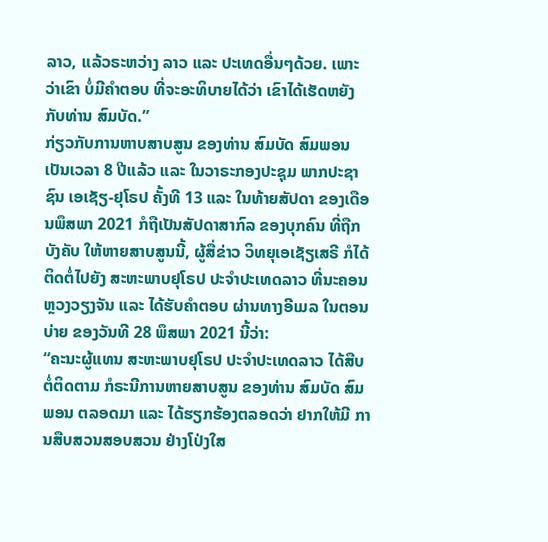ລາວ, ແລ້ວຣະຫວ່າງ ລາວ ແລະ ປະເທດອື່ນໆດ້ວຍ. ເພາະວ່າເຂົາ ບໍ່ມີຄຳຕອບ ທີ່ຈະອະທິບາຍໄດ້ວ່າ ເຂົາໄດ້ເຮັດຫຍັງກັບທ່ານ ສົມບັດ.”
ກ່ຽວກັບການຫາບສາບສູນ ຂອງທ່ານ ສົມບັດ ສົມພອນ ເປັນເວລາ 8 ປີແລ້ວ ແລະ ໃນວາຣະກອງປະຊຸມ ພາກປະຊາຊົນ ເອເຊັຽ-ຢຸໂຣປ ຄັ້ງທີ 13 ແລະ ໃນທ້າຍສັປດາ ຂອງເດືອນພຶສພາ 2021 ກໍຖືເປັນສັປດາສາກົລ ຂອງບຸກຄົນ ທີ່ຖືກບັງຄັບ ໃຫ້ຫາຍສາບສູນນີ້, ຜູ້ສື່ຂ່າວ ວິທຍຸເອເຊັຽເສຣີ ກໍໄດ້ຕິດຕໍ່ໄປຍັງ ສະຫະພາບຢຸໂຣປ ປະຈຳປະເທດລາວ ທີ່ນະຄອນຫຼວງວຽງຈັນ ແລະ ໄດ້ຮັບຄຳຕອບ ຜ່ານທາງອີເມລ ໃນຕອນບ່າຍ ຂອງວັນທີ 28 ພຶສພາ 2021 ນີ້ວ່າ:
“ຄະນະຜູ້ແທນ ສະຫະພາບຢຸໂຣປ ປະຈຳປະເທດລາວ ໄດ້ສືບຕໍ່ຕິດຕາມ ກໍຣະນີການຫາຍສາບສູນ ຂອງທ່ານ ສົມບັດ ສົມພອນ ຕລອດມາ ແລະ ໄດ້ຮຽກຮ້ອງຕລອດວ່າ ຢາກໃຫ້ມີ ການສືບສວນສອບສວນ ຢ່າງໂປ່ງໃສ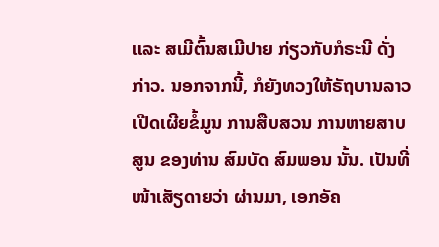ແລະ ສເມີຕົ້ນສເມີປາຍ ກ່ຽວກັບກໍຣະນີ ດັ່ງກ່າວ. ນອກຈາກນີ້, ກໍຍັງທວງໃຫ້ຣັຖບານລາວ ເປີດເຜີຍຂໍ້ມູນ ການສືບສວນ ການຫາຍສາບສູນ ຂອງທ່ານ ສົມບັດ ສົມພອນ ນັ້ນ. ເປັນທີ່ໜ້າເສັຽດາຍວ່າ ຜ່ານມາ, ເອກອັຄ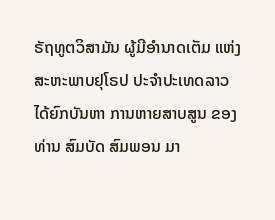ຣັຖທູຕວິສາມັນ ຜູ້ມີອຳນາດເຕັມ ແຫ່ງສະຫະພາບຢຸໂຣປ ປະຈຳປະເທດລາວ ໄດ້ຍົກບັນຫາ ການຫາຍສາບສູນ ຂອງທ່ານ ສົມບັດ ສົມພອນ ມາ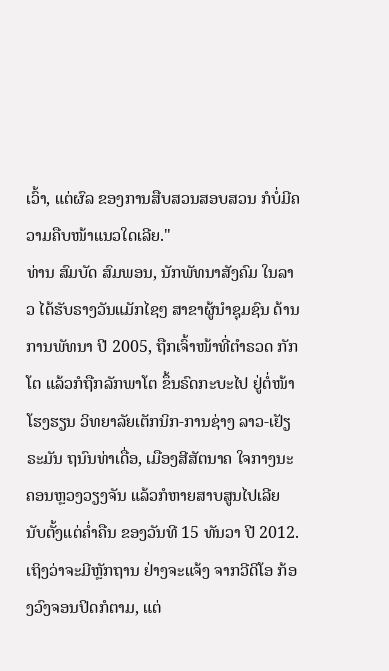ເວົ້າ, ແຕ່ຜົລ ຂອງການສືບສວນສອບສວນ ກໍບໍ່ມີຄວາມຄືບໜ້າແນວໃດເລີຍ."
ທ່ານ ສົມບັດ ສົມພອນ, ນັກພັທນາສັງຄົມ ໃນລາວ ໄດ້ຮັບຣາງວັນແມັກໄຊໆ ສາຂາຜູ້ນຳຊຸມຊົນ ດ້ານການພັທນາ ປີ 2005, ຖືກເຈົ້າໜ້າທີ່ຕຳຣວດ ກັກໂຕ ແລ້ວກໍຖືກລັກພາໂຕ ຂຶ້ນຣົດກະບະໄປ ຢູ່ຕໍ່ໜ້າໂຮງຮຽນ ວິທຍາລັຍເຕັກນິກ-ການຊ່າງ ລາວ-ເຢັຽຣະມັນ ຖນົນທ່າເດື່ອ, ເມືອງສີສັຕນາຄ ໃຈກາງນະຄອນຫຼວງວຽງຈັນ ແລ້ວກໍຫາຍສາບສູນໄປເລີຍ ນັບຕັ້ງແຕ່ຄ່ຳຄືນ ຂອງວັນທີ 15 ທັນວາ ປີ 2012. ເຖິງວ່າຈະມີຫຼັກຖານ ຢ່າງຈະແຈ້ງ ຈາກວີດິໂອ ກ້ອງວົງຈອນປິດກໍຕາມ, ແຕ່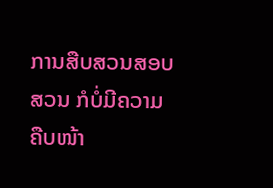ການສືບສວນສອບສວນ ກໍບໍ່ມີຄວາມຄືບໜ້າ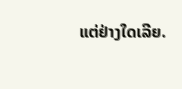ແຕ່ຢ່າງໃດເລີຍ.